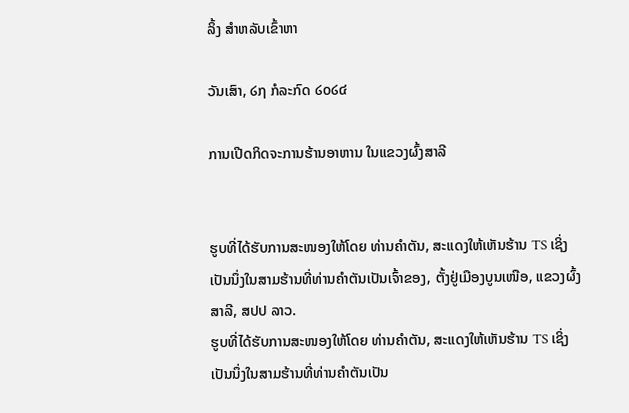ລິ້ງ ສຳຫລັບເຂົ້າຫາ

ວັນເສົາ, ໒໗ ກໍລະກົດ ໒໐໒໔

ການເປີດກິດຈະການຮ້ານອາຫານ ໃນແຂວງຜົ້ງສາລີ


ຮູບທີ່ໄດ້ຮັບການສະໜອງໃຫ້ໂດຍ ທ່ານຄໍາຕັນ, ສະແດງໃຫ້ເຫັນຮ້ານ TS ເຊິ່ງເປັນນຶ່ງໃນສາມຮ້ານທີ່ທ່ານຄໍາຕັນເປັນເຈົ້າຂອງ, ຕັ້ງຢູ່ເມືອງບູນເໜືອ, ແຂວງຜົ້ງສາລີ, ສປປ ລາວ.
ຮູບທີ່ໄດ້ຮັບການສະໜອງໃຫ້ໂດຍ ທ່ານຄໍາຕັນ, ສະແດງໃຫ້ເຫັນຮ້ານ TS ເຊິ່ງເປັນນຶ່ງໃນສາມຮ້ານທີ່ທ່ານຄໍາຕັນເປັນ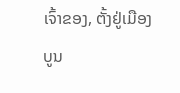ເຈົ້າຂອງ, ຕັ້ງຢູ່ເມືອງບູນ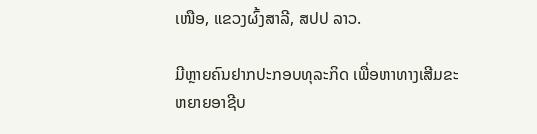ເໜືອ, ແຂວງຜົ້ງສາລີ, ສປປ ລາວ.

ມີຫຼາຍຄົນຢາກປະກອບທຸລະກິດ ເພື່ອຫາທາງເສີມຂະຫຍາຍອາຊີບ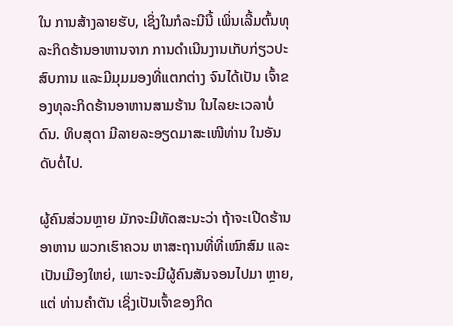ໃນ ການສ້າງລາຍຮັບ, ເຊິ່ງໃນກໍລະນີນີ້ ເພິ່ນເລີ້ມຕົ້ນທຸລະກິດຮ້ານອາຫານຈາກ ການດໍາເນີນງານເກັບກ່ຽວປະສົບການ ແລະມີມຸມມອງທີ່ແຕກຕ່າງ ຈົນໄດ້ເປັນ ເຈົ້າຂອງທຸລະກິດຮ້ານອາຫານສາມຮ້ານ ໃນໄລຍະເວລາບໍ່ດົນ. ທິບສຸດາ ມີລາຍລະອຽດມາສະເໜີທ່ານ ໃນອັນດັບຕໍ່ໄປ.

ຜູ້ຄົນສ່ວນຫຼາຍ ມັກຈະມີທັດສະນະວ່າ ຖ້າຈະເປີດຮ້ານອາຫານ ພວກເຮົາຄວນ ຫາສະຖານທີ່ທີ່ເໝົາສົມ ແລະເປັນເມືອງໃຫຍ່, ເພາະຈະມີຜູ້ຄົນສັນຈອນໄປມາ ຫຼາຍ, ແຕ່ ທ່ານຄໍາຕັນ ເຊິ່ງເປັນເຈົ້າຂອງກິດ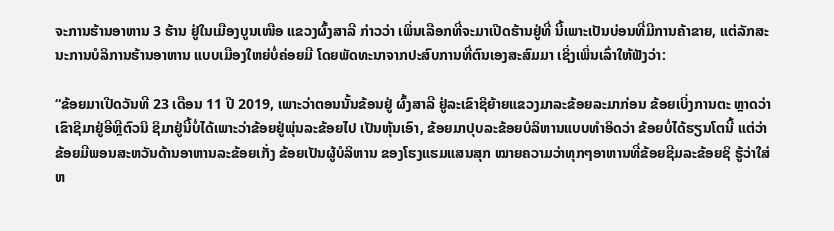ຈະການຮ້ານອາຫານ 3 ຮ້ານ ຢູ່ໃນເມືອງບູນເໜືອ ແຂວງຜົ້ງສາລີ ກ່າວວ່າ ເພິ່ນເລືອກທີ່ຈະມາເປີດຮ້ານຢູ່ທີ່ ນີ້ເພາະເປັນບ່ອນທີ່ມີການຄ້າຂາຍ, ແຕ່ລັກສະນະການບໍລິການຮ້ານອາຫານ ແບບເມືອງໃຫຍ່ບໍ່ຄ່ອຍມີ ໂດຍພັດທະນາຈາກປະສົບການທີ່ຕົນເອງສະສົມມາ ເຊິ່ງເພິ່ນເລົ່າໃຫ້ຟັງວ່າ:

“ຂ້ອຍມາເປີດວັນທີ 23 ເດືອນ 11 ປີ 2019, ເພາະວ່າຕອນນັ້ນຂ້ອນຢູ່ ຜົ້ງສາລີ ຢູ່ລະເຂົາຊິຍ້າຍແຂວງມາລະຂ້ອຍລະມາກ່ອນ ຂ້ອຍເບິ່ງການຕະ ຫຼາດວ່າເຂົາຊິມາຢູ່ອີຫຼີຕົວນິ ຊິມາຢູ່ນີ້ບໍ່ໄດ້ເພາະວ່າຂ້ອຍຢູ່ພຸ່ນລະຂ້ອຍໄປ ເປັນຫຸ້ນເອົາ, ຂ້ອຍມາປຸບລະຂ້ອຍບໍລິຫານແບບທໍາອິດວ່າ ຂ້ອຍບໍ່ໄດ້ຮຽນໂຕນີ້ ແຕ່ວ່າຂ້ອຍມີພອນສະຫວັນດ້ານອາຫານລະຂ້ອຍເກັ່ງ ຂ້ອຍເປັນຜູ້ບໍລິຫານ ຂອງໂຮງແຮມແສນສຸກ ໝາຍຄວາມວ່າທຸກໆອາຫານທີ່ຂ້ອຍຊີມລະຂ້ອຍຊິ ຮູ້ວ່າໃສ່ຫ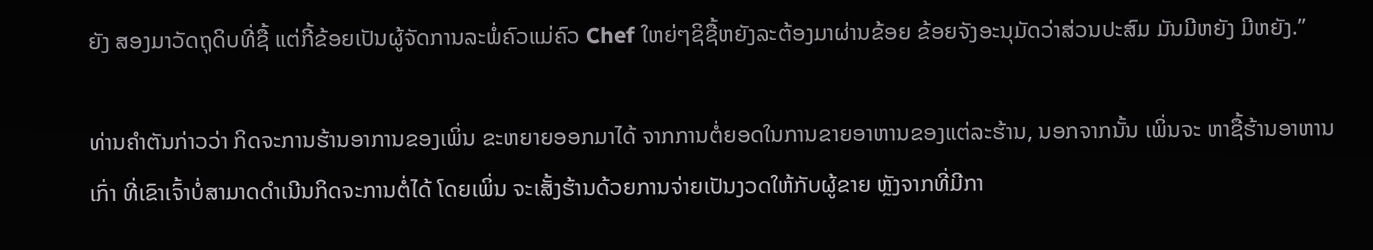ຍັງ ສອງມາວັດຖຸດິບທີ່ຊື້ ແຕ່ກີ້ຂ້ອຍເປັນຜູ້ຈັດການລະພໍ່ຄົວແມ່ຄົວ Chef ໃຫຍ່ໆຊິຊື້ຫຍັງລະຕ້ອງມາຜ່ານຂ້ອຍ ຂ້ອຍຈັງອະນຸມັດວ່າສ່ວນປະສົມ ມັນມີຫຍັງ ມີຫຍັງ.”

ທ່ານຄໍາຕັນກ່າວວ່າ ກິດຈະການຮ້ານອາການຂອງເພິ່ນ ຂະຫຍາຍອອກມາໄດ້ ຈາກການຕໍ່ຍອດໃນການຂາຍອາຫານຂອງແຕ່ລະຮ້ານ, ນອກຈາກນັ້ນ ເພິ່ນຈະ ຫາຊື້ຮ້ານອາຫານເກົ່າ ທີ່ເຂົາເຈົ້າບໍ່ສາມາດດໍາເນີນກິດຈະການຕໍ່ໄດ້ ໂດຍເພິ່ນ ຈະເສັ້ງຮ້ານດ້ວຍການຈ່າຍເປັນງວດໃຫ້ກັບຜູ້ຂາຍ ຫຼັງຈາກທີ່ມີກາ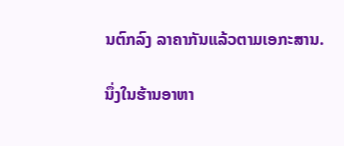ນຕົກລົງ ລາຄາກັນແລ້ວຕາມເອກະສານ.

ນຶ່ງໃນຮ້ານອາຫາ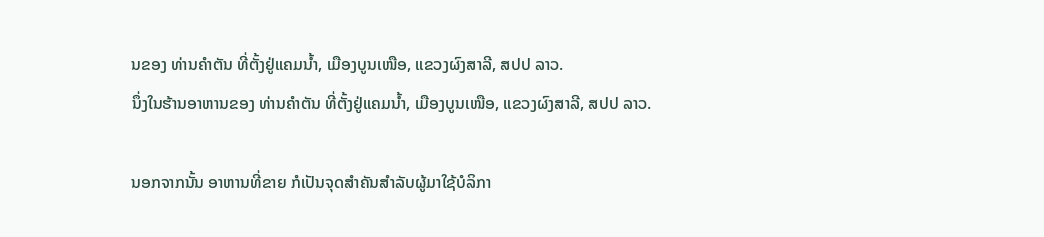ນຂອງ ທ່ານຄໍາຕັນ ທີ່ຕັ້ງຢູ່ແຄມນໍ້າ, ເມືອງບູນເໜືອ, ແຂວງຜົງສາລີ, ສປປ ລາວ.
ນຶ່ງໃນຮ້ານອາຫານຂອງ ທ່ານຄໍາຕັນ ທີ່ຕັ້ງຢູ່ແຄມນໍ້າ, ເມືອງບູນເໜືອ, ແຂວງຜົງສາລີ, ສປປ ລາວ.

ນອກຈາກນັ້ນ ອາຫານທີ່ຂາຍ ກໍເປັນຈຸດສໍາຄັນສໍາລັບຜູ້ມາໃຊ້ບໍລິກາ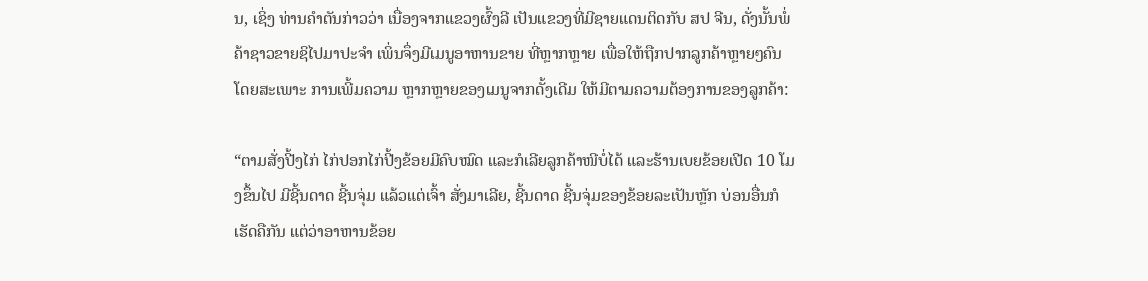ນ, ເຊິ່ງ ທ່ານຄໍາຕັນກ່າວວ່າ ເນື່ອງຈາກແຂວງຜົ້ງລີ ເປັນແຂວງທີ່ມີຊາຍແດນຕິດກັບ ສປ ຈີນ, ດັ່ງນັ້ນພໍ່ຄ້າຊາວຂາຍຊິໄປມາປະຈໍາ ເພິ່ນຈຶ່ງມີເມນູອາຫານຂາຍ ທີ່ຫຼາກຫຼາຍ ເພື່ອໃຫ້ຖືກປາກລູກຄ້າຫຼາຍໆຄົນ ໂດຍສະເພາະ ການເພີ້ມຄວາມ ຫຼາກຫຼາຍຂອງເມນູຈາກດັ້ງເດີມ ໃຫ້ມີຕາມຄວາມຕ້ອງການຂອງລູກຄ້າ:

“ຕາມສັ່ງປີ້ງໄກ່ ໄກ່ປອກໄກ່ປີ້ງຂ້ອຍມີຄົບໝົດ ແລະກໍເລີຍລູກຄ້າໜີບໍ່ໄດ້ ແລະຮ້ານເບຍຂ້ອຍເປີດ 10 ໂມງຂຶ້ນໄປ ມີຊີ້ນດາດ ຊີ້ນຈຸ່ມ ແລ້ວແຕ່ເຈົ້າ ສັ່ງມາເລີຍ, ຊີ້ນດາດ ຊີ້ນຈຸ່ມຂອງຂ້ອຍລະເປັນຫຼັກ ບ່ອນອື່ນກໍເຮັດຄືກັນ ແຕ່ວ່າອາຫານຂ້ອຍ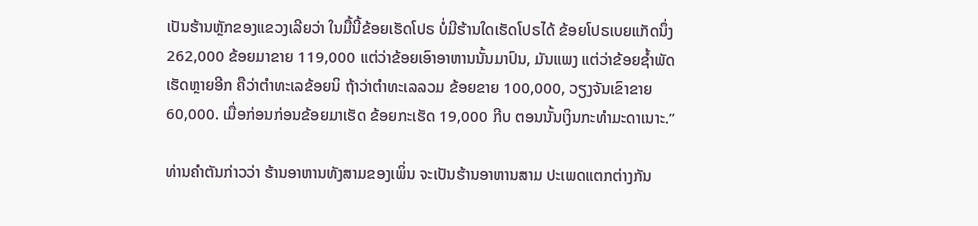ເປັນຮ້ານຫຼັກຂອງແຂວງເລີຍວ່າ ໃນມື້ນີ້ຂ້ອຍເຮັດໂປຣ ບໍ່ມີຮ້ານໃດເຮັດໂປຣໄດ້ ຂ້ອຍໂປຣເບຍແກັດນຶ່ງ 262,000 ຂ້ອຍມາຂາຍ 119,000 ແຕ່ວ່າຂ້ອຍເອົາອາຫານນັ້ນມາປົນ, ມັນແພງ ແຕ່ວ່າຂ້ອຍຊໍ້າພັດ ເຮັດຫຼາຍອີກ ຄືວ່າຕໍາທະເລຂ້ອຍນິ ຖ້າວ່າຕໍາທະເລລວມ ຂ້ອຍຂາຍ 100,000, ວຽງຈັນເຂົາຂາຍ 60,000. ເມື່ອກ່ອນກ່ອນຂ້ອຍມາເຮັດ ຂ້ອຍກະເຮັດ 19,000 ກີບ ຕອນນັ້ນເງິນກະທໍາມະດາເນາະ.”

ທ່ານຄໍາຕັນກ່າວວ່າ ຮ້ານອາຫານທັງສາມຂອງເພິ່ນ ຈະເປັນຮ້ານອາຫານສາມ ປະເພດແຕກຕ່າງກັນ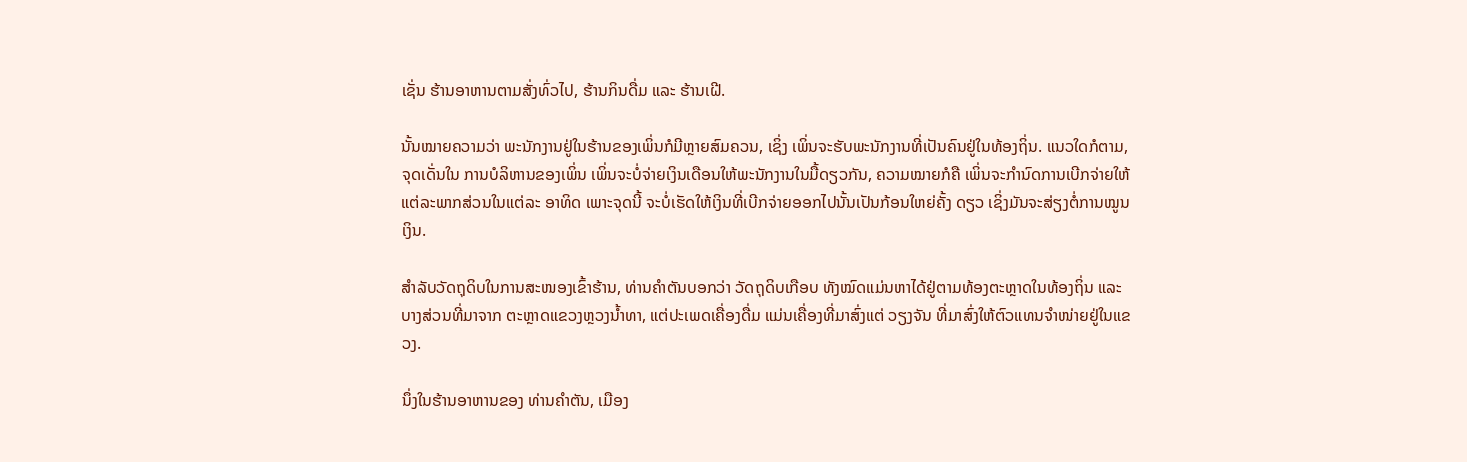ເຊັ່ນ ຮ້ານອາຫານຕາມສັ່ງທົ່ວໄປ, ຮ້ານກິນດື່ມ ແລະ ຮ້ານເຝີ.

ນັ້ນໝາຍຄວາມວ່າ ພະນັກງານຢູ່ໃນຮ້ານຂອງເພິ່ນກໍມີຫຼາຍສົມຄວນ, ເຊິ່ງ ເພິ່ນຈະຮັບພະນັກງານທີ່ເປັນຄົນຢູ່ໃນທ້ອງຖິ່ນ. ແນວໃດກໍຕາມ, ຈຸດເດັ່ນໃນ ການບໍລິຫານຂອງເພິ່ນ ເພິ່ນຈະບໍ່ຈ່າຍເງິນເດືອນໃຫ້ພະນັກງານໃນມື້ດຽວກັນ, ຄວາມໝາຍກໍຄື ເພິ່ນຈະກໍານົດການເບີກຈ່າຍໃຫ້ແຕ່ລະພາກສ່ວນໃນແຕ່ລະ ອາທິດ ເພາະຈຸດນີ້ ຈະບໍ່ເຮັດໃຫ້ເງິນທີ່ເບີກຈ່າຍອອກໄປນັ້ນເປັນກ້ອນໃຫຍ່ຄັ້ງ ດຽວ ເຊິ່ງມັນຈະສ່ຽງຕໍ່ການໝູນເງິນ.

ສໍາລັບວັດຖຸດິບໃນການສະໜອງເຂົ້າຮ້ານ, ທ່ານຄໍາຕັນບອກວ່າ ວັດຖຸດິບເກືອບ ທັງໝົດແມ່ນຫາໄດ້ຢູ່ຕາມທ້ອງຕະຫຼາດໃນທ້ອງຖິ່ນ ແລະບາງສ່ວນທີ່ມາຈາກ ຕະຫຼາດແຂວງຫຼວງນໍ້າທາ, ແຕ່ປະເພດເຄື່ອງດື່ມ ແມ່ນເຄື່ອງທີ່ມາສົ່ງແຕ່ ວຽງຈັນ ທີ່ມາສົ່ງໃຫ້ຕົວແທນຈໍາໜ່າຍຢູ່ໃນແຂວງ.

ນຶ່ງໃນຮ້ານອາຫານຂອງ ທ່ານຄໍາຕັນ, ເມືອງ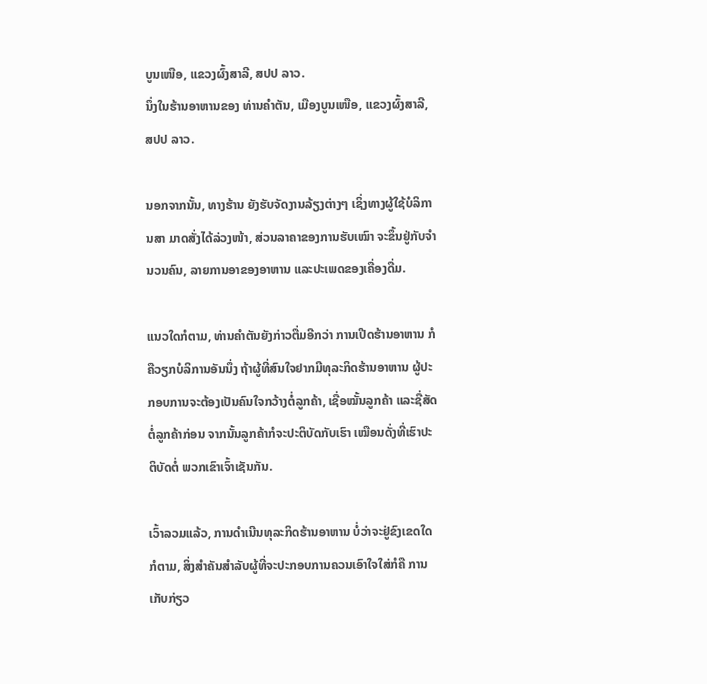ບູນເໜືອ, ແຂວງຜົ້ງສາລີ, ສປປ ລາວ.
ນຶ່ງໃນຮ້ານອາຫານຂອງ ທ່ານຄໍາຕັນ, ເມືອງບູນເໜືອ, ແຂວງຜົ້ງສາລີ, ສປປ ລາວ.

ນອກຈາກນັ້ນ, ທາງຮ້ານ ຍັງຮັບຈັດງານລ້ຽງຕ່າງໆ ເຊິ່ງທາງຜູ້ໃຊ້ບໍລິການສາ ມາດສັ່ງໄດ້ລ່ວງໜ້າ, ສ່ວນລາຄາຂອງການຮັບເໝົາ ຈະຂຶ້ນຢູ່ກັບຈໍານວນຄົນ, ລາຍການອາຂອງອາຫານ ແລະປະເພດຂອງເຄື່ອງດື່ມ.

ແນວໃດກໍຕາມ, ທ່ານຄໍາຕັນຍັງກ່າວຕື່ມອີກວ່າ ການເປີດຮ້ານອາຫານ ກໍຄືວຽກບໍລິການອັນນຶ່ງ ຖ້າຜູ້ທີ່ສົນໃຈຢາກມີທຸລະກິດຮ້ານອາຫານ ຜູ້ປະກອບການຈະຕ້ອງເປັນຄົນໃຈກວ້າງຕໍ່ລູກຄ້າ, ເຊື່ອໝັ້ນລູກຄ້າ ແລະຊື່ສັດ ຕໍ່ລູກຄ້າກ່ອນ ຈາກນັ້ນລູກຄ້າກໍຈະປະຕິບັດກັບເຮົາ ເໝືອນດັ່ງທີ່ເຮົາປະຕິບັດຕໍ່ ພວກເຂົາເຈົ້າເຊັນກັນ.

ເວົ້າລວມແລ້ວ, ການດໍາເນີນທຸລະກິດຮ້ານອາຫານ ບໍ່ວ່າຈະຢູ່ຂົງເຂດໃດ ກໍຕາມ, ສິ່ງສໍາຄັນສໍາລັບຜູ້ທີ່ຈະປະກອບການຄວນເອົາໃຈໃສ່ກໍຄື ການເກັບກ່ຽວ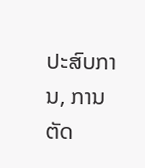ປະສົບການ, ການຕັດ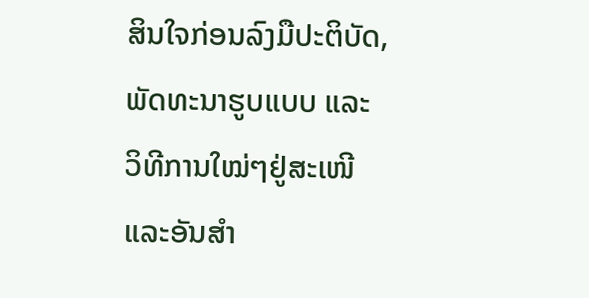ສິນໃຈກ່ອນລົງມືປະຕິບັດ, ພັດທະນາຮູບແບບ ແລະ ວິທີການໃໝ່ໆຢູ່ສະເໜີ ແລະອັນສໍາ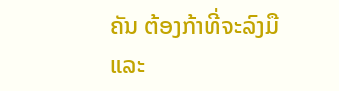ຄັນ ຕ້ອງກ້າທີ່ຈະລົງມື ແລະ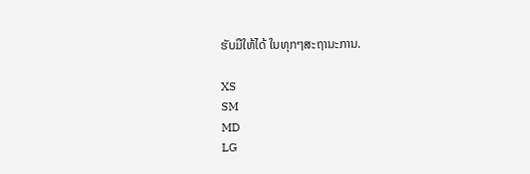ຮັບມືໃຫ້ໄດ້ ໃນທຸກໆສະຖານະການ.

XS
SM
MD
LG